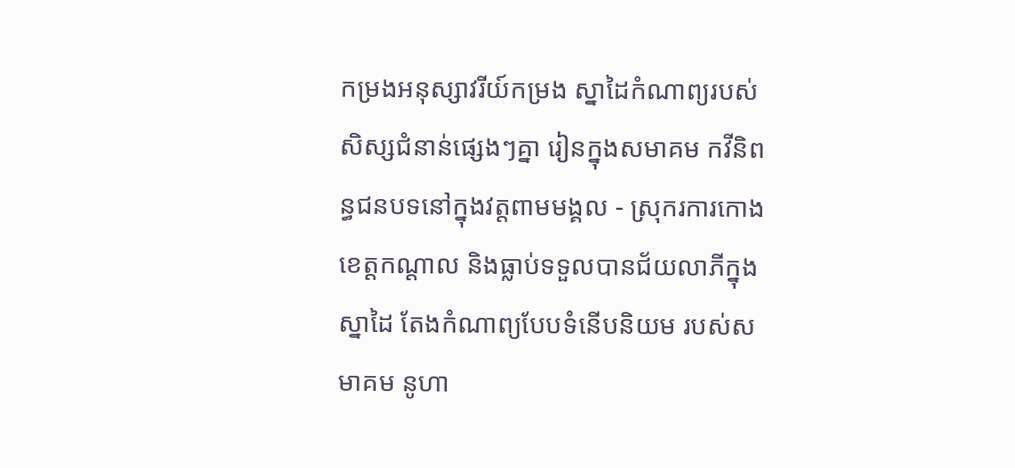កម្រងអនុស្សាវរីយ៍កម្រង ស្នាដៃកំណាព្យរបស់សិស្សជំនាន់ផ្សេងៗគ្នា រៀនក្នុងសមាគម កវីនិពន្ធជនបទនៅក្នុងវត្តពាមមង្គល - ស្រុករការកោង ខេត្តកណ្តាល និងធ្លាប់ទទួលបានជ័យលាភីក្នុងស្នាដៃ តែងកំណាព្យបែបទំនើបនិយម របស់សមាគម នូហា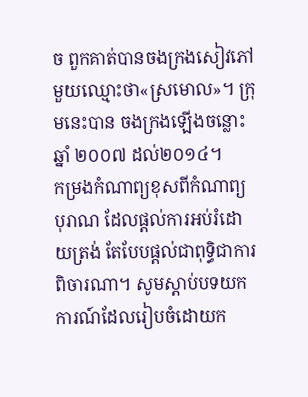ច ពួកគាត់បានចងក្រងសៀវភៅមួយឈ្មោះថា«ស្រមោល»។ ក្រុមនេះបាន ចងក្រងឡើងចន្លោះឆ្នាំ ២០០៧ ដល់២០១៤។
កម្រងកំណាព្យខុសពីកំណាព្យ បុរាណ ដែលផ្តល់ការអប់រំដោយត្រង់ តែបែបផ្តល់ជាពុទ្ធិជាការពិចារណា។ សូមស្ដាប់បទយកការណ៍ដែលរៀបចំដោយក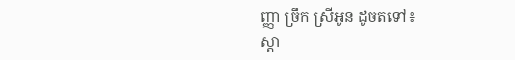ញ្ញា ច្រឹក ស្រីអូន ដូចតទៅ៖
ស្តា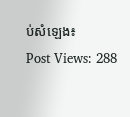ប់សំឡេង៖
Post Views: 288